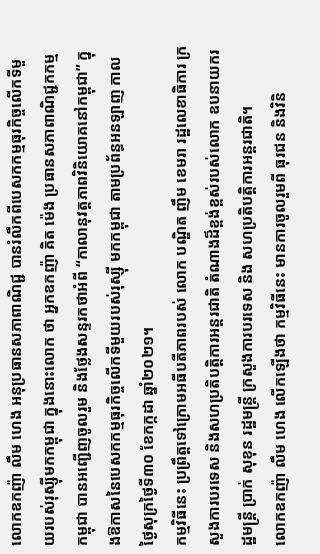លោកឧកញ៉ា លឹម ហេង អនុប្រធានសភាពាណិជ្ជ បានរំលឹកពីបេសកកម្មធុរកិច្ចលើកទីមួយរបស់រុស្ស៊ីមកកម្ពុជា ក្នុងនោះលោក ថា អ្នកឧកញ៉ា គិត ម៉េង ប្រធានសភាពាណិជ្ជកកម្មកម្ពុជា បានអញ្ជើញចូលរួម និងថ្លែងសន្ទរកថាអំពី “កាលានុវត្តភាពវិនិយោគនៅកម្ពុជា” ក្នុងឱកាសនៃបេសកកម្មធុរកិច្ចលើកទីមួយរបស់រុស្ស៊ី មកកម្ពុជា តាមប្រព័ន្ធអនឡាញ កាលថ្ងៃសុក្រថ្ងៃទី៣០ ខែកក្កដា ឆ្នាំ២០២១។
កម្មវិធីនេះ ប្រព្រឹត្តទៅក្រោមអធីបតីភាពរបស់ លោក បណ្ឌិត ញឹម ខេមរា រដ្ឋលេខាធិការ ក្រសួងការបរទេស និងសហប្រតិបត្តិការអន្តរជាតិ តំណាងដ៏ខ្ពង់ខ្ពស់របស់លោក ឧបនាយករដ្ឋមន្រ្តី ប្រាក់ សុខុន រដ្ឋមន្ត្រី ក្រសួងការបរទេស និង សហប្រតិបត្តិការអន្តរជាតិ។
លោកឧកញ៉ា លឹម ហេង លើកឡើងថា កម្មវិធីនេះ មានការចូលរួមពី ធុរជន និងវិនិ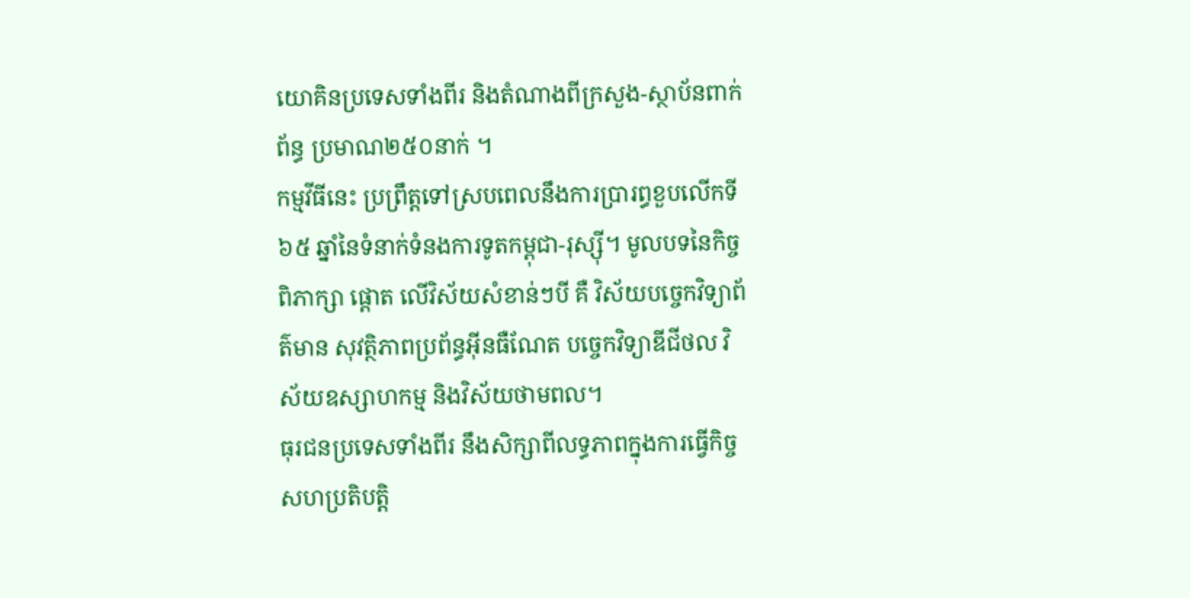យោគិនប្រទេសទាំងពីរ និងតំណាងពីក្រសួង-ស្ថាប័នពាក់ព័ន្ធ ប្រមាណ២៥០នាក់ ។
កម្មវីធីនេះ ប្រព្រឹត្តទៅស្របពេលនឹងការប្រារព្ធខួបលើកទី ៦៥ ឆ្នាំនៃទំនាក់ទំនងការទូតកម្ពុជា-រុស្ស៊ី។ មូលបទនៃកិច្ចពិភាក្សា ផ្តោត លើវិស័យសំខាន់ៗបី គឺ វិស័យបច្ចេកវិទ្យាព័ត៌មាន សុវត្ថិភាពប្រព័ន្ធអ៊ីនធឺណែត បច្ចេកវិទ្យាឌីជីថល វិស័យឧស្សាហកម្ម និងវិស័យថាមពល។
ធុរជនប្រទេសទាំងពីរ នឹងសិក្សាពីលទ្ធភាពក្នុងការធ្វើកិច្ចសហប្រតិបត្តិ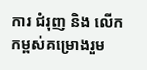ការ ជំរុញ និង លើកកម្ពស់គម្រោងរួម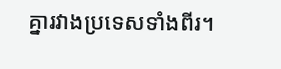គ្នារវាងប្រទេសទាំងពីរ។